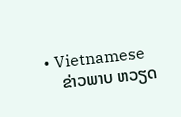• Vietnamese
    ຂ່າວພາບ ຫວຽດ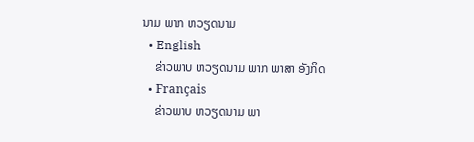ນາມ ພາກ ຫວຽດນາມ
  • English
    ຂ່າວພາບ ຫວຽດນາມ ພາກ ພາສາ ອັງກິດ
  • Français
    ຂ່າວພາບ ຫວຽດນາມ ພາ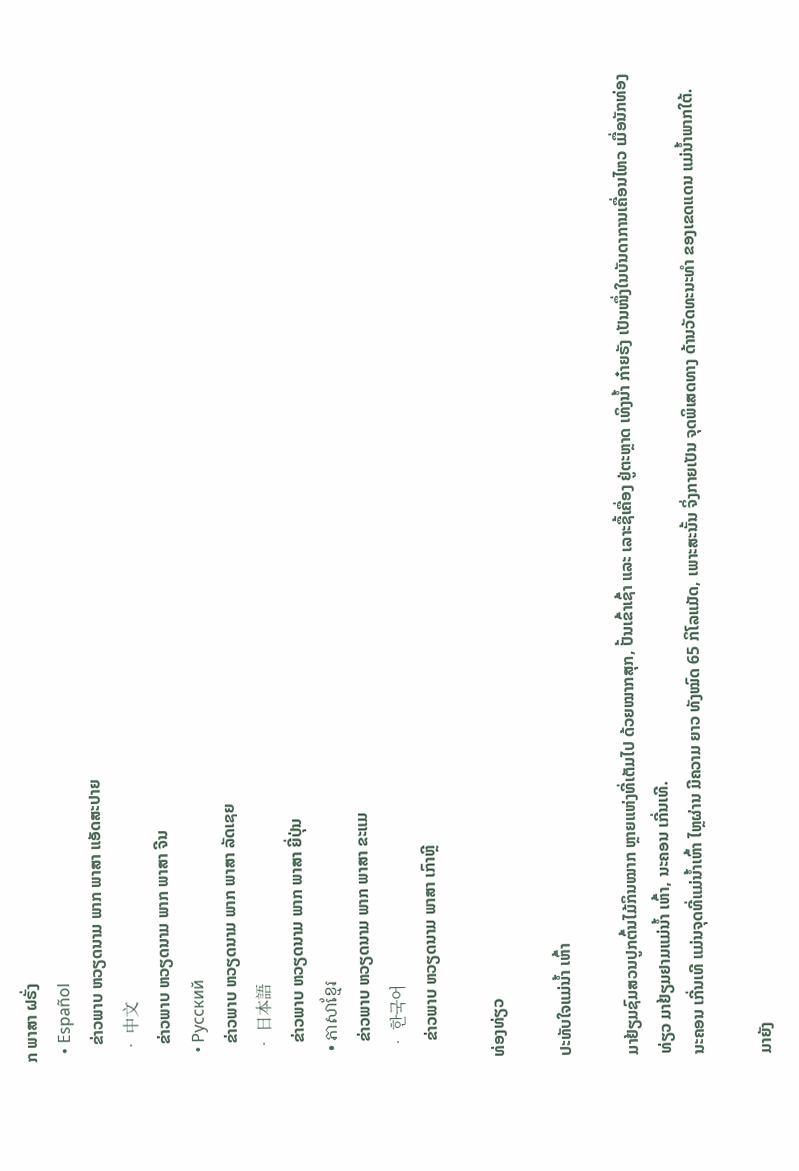ກ ພາສາ ຝຣັ່ງ
  • Español
    ຂ່າວພາບ ຫວຽດນາມ ພາກ ພາສາ ແອັດສະປາຍ
  • 中文
    ຂ່າວພາບ ຫວຽດນາມ ພາກ ພາສາ ຈີນ
  • Русский
    ຂ່າວພາບ ຫວຽດນາມ ພາກ ພາສາ ລັດເຊຍ
  • 日本語
    ຂ່າວພາບ ຫວຽດນາມ ພາກ ພາສາ ຍີ່ປຸ່ນ
  • ភាសាខ្មែរ
    ຂ່າວພາບ ຫວຽດນາມ ພາກ ພາສາ ຂະແມ
  • 한국어
    ຂ່າວພາບ ຫວຽດນາມ ພາສາ ເກົາຫຼີ

ທ່ອງທ່ຽວ

ປະທັບໃຈແມ່ນ້ຳ ເຫົ້າ

ມາຢ້ຽມຊົມສວນປູກຕົ້ນໄມ້ກິນໝາກ ຫຼາຍແຫ່ງທີ່ເຕັມໄປ ດ້ວຍໝາກສຸກ, ປັ້ນເຂົ້າເຊົ້າ ແລະ ເລາະຊື້ເຄື່ອງ ຢູ່ຕະຫຼາດ ເທິງນ້ຳ ກ໋າຍຣັງ ເປັນໜຶ່ງໃນບັນດາການເຄື່ອນໄຫວ ເມື່ອນັກທ່ອງທ່ຽວ ມາຢ້ຽມຢາມແມ່ນ້ຳ ເຫົ້າ, ນະຄອນ ເກີ່ນເທີ.
ນະຄອນ ເກີ່ນເທີ ແມ່ນຈຸດທີ່ແມ່ນໍ້າເຫົ້າ ໄຫຼຜ່ານ ມີຄວາມ ຍາວ ທັງໝົດ 65 ກິໂລແມັດ, ເພາະສະນັ້ນ ຈິ່ງກາຍເປັນ ຈຸດພິເສດທາງ ດ້ານວັດທະນະທຳ ຂອງເຂດແດນ ແມ່ນ້ຳພາກໃຕ້.

ມາຍັງ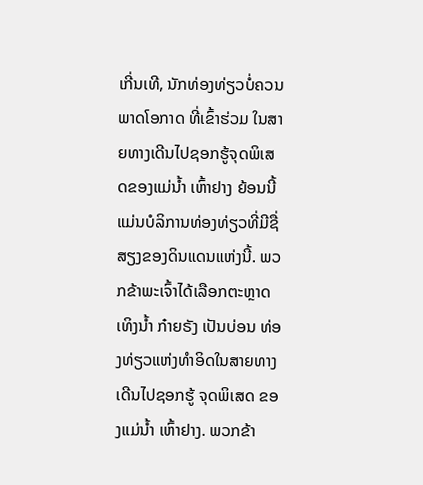ເກີ່ນເທີ, ນັກທ່ອງທ່ຽວບໍ່ຄວນພາດໂອກາດ ທີ່ເຂົ້າຮ່ວມ ໃນສາຍທາງເດີນໄປຊອກຮູ້ຈຸດພິເສດຂອງແມ່ນ້ຳ ເຫົ້າຢາງ ຍ້ອນນີ້ແມ່ນບໍລິການທ່ອງທ່ຽວທີ່ມີຊື່ສຽງຂອງດິນແດນແຫ່ງນີ້. ພວກຂ້າພະເຈົ້າໄດ້ເລືອກຕະຫຼາດເທິງນ້ຳ ກ໋າຍຣັງ ເປັນບ່ອນ ທ່ອງທ່ຽວແຫ່ງທຳອິດໃນສາຍທາງເດີນໄປຊອກຮູ້ ຈຸດພິເສດ ຂອງແມ່ນ້ຳ ເຫົ້າຢາງ. ພວກຂ້າ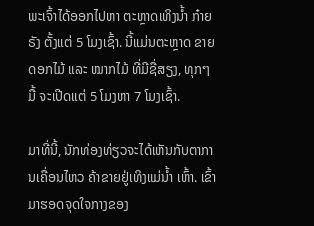ພະເຈົ້າໄດ້ອອກໄປຫາ ຕະຫຼາດເທິງນໍ້າ ກ໋າຍຣັງ ຕັ້ງແຕ່ 5 ໂມງເຊົ້າ. ນີ້ແມ່ນຕະຫຼາດ ຂາຍດອກໄມ້ ແລະ ໝາກໄມ້ ທີ່ມີຊື່ສຽງ, ທຸກໆ ມື້ ຈະເປີດແຕ່ 5 ໂມງຫາ 7 ໂມງເຊົ້າ.

ມາທີ່ນີ້, ນັກທ່ອງທ່ຽວຈະໄດ້ເຫັນກັບຕາການເຄື່ອນໄຫວ ຄ້າຂາຍຢູ່ເທິງແມ່ນ້ຳ ເຫົ້າ. ເຂົ້າມາຮອດຈຸດໃຈກາງຂອງ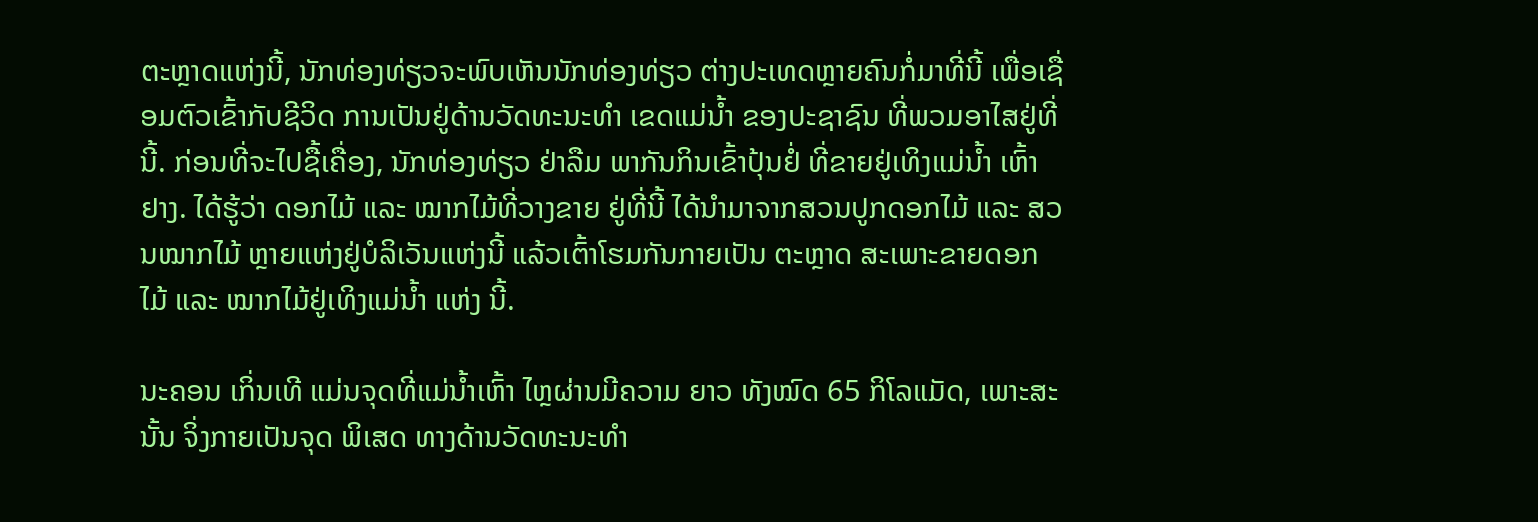ຕະຫຼາດແຫ່ງນີ້, ນັກທ່ອງທ່ຽວຈະພົບເຫັນນັກທ່ອງທ່ຽວ ຕ່າງປະເທດຫຼາຍຄົນກໍ່ມາທີ່ນີ້ ເພື່ອເຊື່ອມຕົວເຂົ້າກັບຊີວິດ ການເປັນຢູ່ດ້ານວັດທະນະທຳ ເຂດແມ່ນ້ຳ ຂອງປະຊາຊົນ ທີ່ພວມອາໄສຢູ່ທີ່ນີ້. ກ່ອນທີ່ຈະໄປຊື້ເຄື່ອງ, ນັກທ່ອງທ່ຽວ ຢ່າລືມ ພາກັນກິນເຂົ້າປຸ້ນຢໍ່ ທີ່ຂາຍຢູ່ເທິງແມ່ນ້ຳ ເຫົ້າຢາງ. ໄດ້ຮູ້ວ່າ ດອກໄມ້ ແລະ ໝາກໄມ້ທີ່ວາງຂາຍ ຢູ່ທີ່ນີ້ ໄດ້ນຳມາຈາກສວນປູກດອກໄມ້ ແລະ ສວນໝາກໄມ້ ຫຼາຍແຫ່ງຢູ່ບໍລິເວັນແຫ່ງນີ້ ແລ້ວເຕົ້າໂຮມກັນກາຍເປັນ ຕະຫຼາດ ສະເພາະຂາຍດອກໄມ້ ແລະ ໝາກໄມ້ຢູ່ເທິງແມ່ນ້ຳ ແຫ່ງ ນີ້.

ນະຄອນ ເກິ່ນເທີ ແມ່ນຈຸດທີ່ແມ່ນໍ້າເຫົ້າ ໄຫຼຜ່ານມີຄວາມ ຍາວ ທັງໝົດ 65 ກິໂລແມັດ, ເພາະສະນັ້ນ ຈິ່ງກາຍເປັນຈຸດ ພິເສດ ທາງດ້ານວັດທະນະທຳ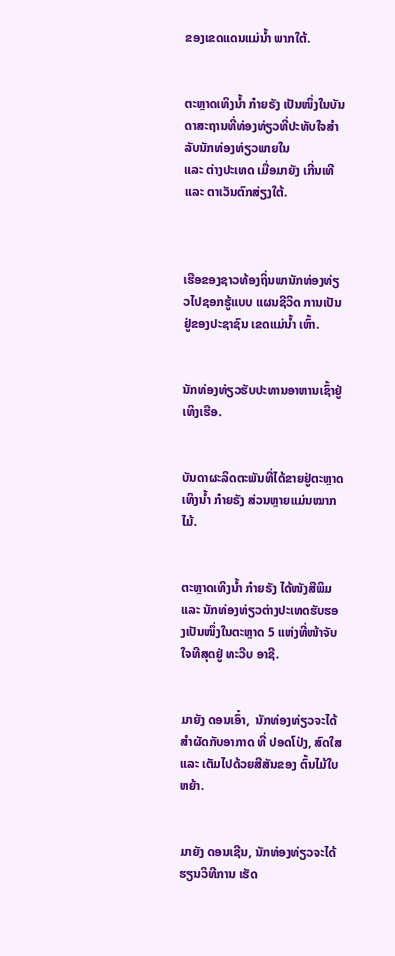ຂອງເຂດແດນແມ່ນ້ຳ ພາກໃຕ້.


ຕະຫຼາດເທິງນໍ້າ ກ໋າຍຣັງ ເປັນໜຶ່ງໃນບັນດາສະຖານທີ່ທ່ອງທ່ຽວທີ່ປະທັບໃຈສຳລັບນັກທ່ອງທ່ຽວພາຍໃນ
ແລະ ຕ່າງປະເທດ ເມື່ອມາຍັງ ເກີ່ນເທີ ແລະ ຕາເວັນຕົກສ່ຽງໃຕ້.



ເຮືອຂອງຊາວທ້ອງຖິ່ນພານັກທ່ອງທ່ຽວໄປຊອກຮູ້ແບບ ແຜນຊີວິດ ການເປັນຢູ່ຂອງປະຊາຊົນ ເຂດແມ່ນ້ຳ ເຫົ້າ.


ນັກທ່ອງທ່ຽວຮັບປະທານອາຫານເຊົ້າຢູ່ເທິງເຮືອ.


ບັນດາຜະລິດຕະພັນທີ່ໄດ້ຂາຍຢູ່ຕະຫຼາດເທິງນໍ້າ ກ໋າຍຣັງ ສ່ວນຫຼາຍແມ່ນໝາກໄມ້.


ຕະຫຼາດເທິງນໍ້າ ກ໋າຍຣັງ ໄດ້ໜັງສືພິມ ແລະ ນັກທ່ອງທ່ຽວຕ່າງປະເທດຮັບຮອງເປັນໜຶ່ງໃນຕະຫຼາດ 5 ແຫ່ງທີ່ໜ້າຈັບໃຈທີສຸດຢູ່ ທະວີບ ອາຊີ.


ມາຍັງ ດອນເອົ໋າ,  ນັກທ່ອງທ່ຽວຈະໄດ້ສຳຜັດກັບອາກາດ ທີ່ ປອດໂປ່ງ, ສົດໃສ ແລະ ເຕັມໄປດ້ວຍສີສັນຂອງ ຕົ້ນໄມ້ໃບຫຍ້າ.


ມາຍັງ ດອນເຊີນ, ນັກທ່ອງທ່ຽວຈະໄດ້ຮຽນວິທີການ ເຮັດ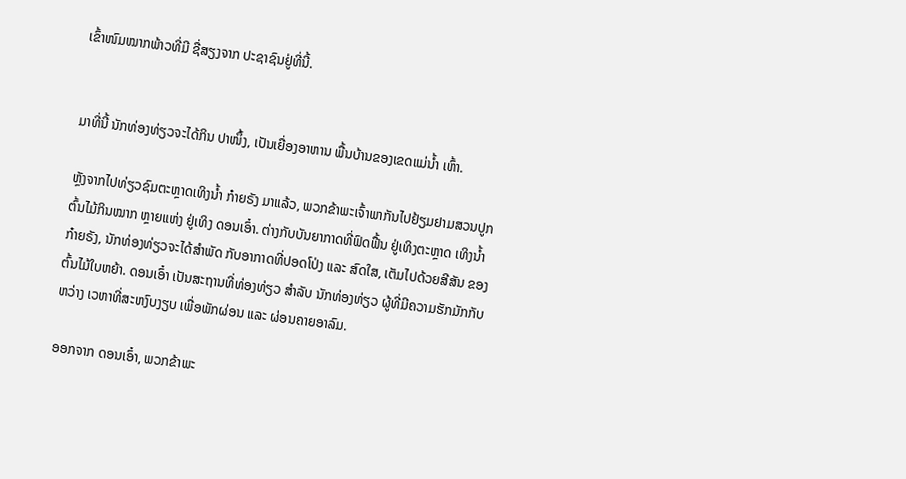ເຂົ້າໜົມໝາກພ້າວທີ່ມີ ຊື່ສຽງຈາກ ປະຊາຊົນຢູ່ທີ່ນີ້.


ມາທີ່ນີ້ ນັກທ່ອງທ່ຽວຈະໄດ້ກິນ ປາໜຶ້ງ, ເປັນເຍື່ອງອາຫານ ພື້ນບ້ານຂອງເຂດແມ່ນ້ຳ ເຫົ້າ.

ຫຼັງຈາກໄປທ່ຽວຊົມຕະຫຼາດເທິງນໍ້າ ກ໋າຍຣັງ ມາແລ້ວ, ພວກຂ້າພະເຈົ້າພາກັນໄປຢ້ຽມຢາມສວນປູກຕົ້ນໄມ້ກິນໝາກ ຫຼາຍແຫ່ງ ຢູ່ເທິງ ດອນເອົ໋າ. ຕ່າງກັບບັນຍາກາດທີ່ຟົດຟື້ນ ຢູ່ເທິງຕະຫຼາດ ເທິງນໍ້າ ກ໋າຍຣັງ, ນັກທ່ອງທ່ຽວຈະໄດ້ສຳພັດ ກັບອາກາດທີ່ປອດໂປ່ງ ແລະ ສົດໃສ, ເຕັມໄປດ້ວຍສີສັນ ຂອງຕົ້ນໄມ້ໃບຫຍ້າ. ດອນເອົ໋າ ເປັນສະຖານທີ່ທ່ອງທ່ຽວ ສຳລັບ ນັກທ່ອງທ່ຽວ ຜູ້ທີ່ມີຄວາມຮັກມັກກັບຫວ່າງ ເວຫາທີ່ສະຫງົບງຽບ ເພື່ອພັກຜ່ອນ ແລະ ຜ່ອນຄາຍອາລົມ.

ອອກຈາກ ດອນເອົ໋າ, ພວກຂ້າພະ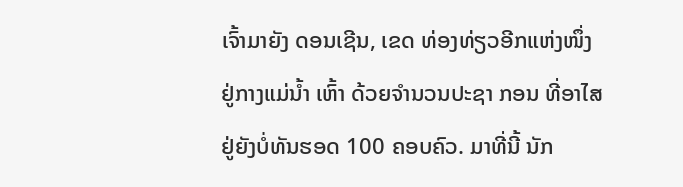ເຈົ້າມາຍັງ ດອນເຊີນ, ເຂດ ທ່ອງທ່ຽວອີກແຫ່ງໜຶ່ງ ຢູ່ກາງແມ່ນ້ຳ ເຫົ້າ ດ້ວຍຈຳນວນປະຊາ ກອນ ທີ່ອາໄສຢູ່ຍັງບໍ່ທັນຮອດ 100 ຄອບຄົວ. ມາທີ່ນີ້ ນັກ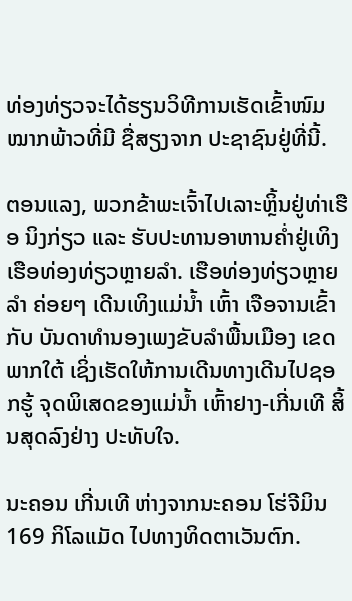ທ່ອງທ່ຽວຈະໄດ້ຮຽນວິທີການເຮັດເຂົ້າໜົມໝາກພ້າວທີ່ມີ ຊື່ສຽງຈາກ ປະຊາຊົນຢູ່ທີ່ນີ້.

ຕອນແລງ, ພວກຂ້າພະເຈົ້າໄປເລາະຫຼິ້ນຢູ່ທ່າເຮືອ ນິງກ່ຽວ ແລະ ຮັບປະທານອາຫານຄໍ່າຢູ່ເທິງເຮືອທ່ອງທ່ຽວຫຼາຍລຳ. ເຮືອທ່ອງທ່ຽວຫຼາຍລຳ ຄ່ອຍໆ ເດີນເທິງແມ່ນ້ຳ ເຫົ້າ ເຈືອຈານເຂົ້າກັບ ບັນດາທຳນອງເພງຂັບລຳພື້ນເມືອງ ເຂດພາກໃຕ້ ເຊິ່ງເຮັດໃຫ້ການເດີນທາງເດີນໄປຊອກຮູ້ ຈຸດພິເສດຂອງແມ່ນ້ຳ ເຫົ້າຢາງ-ເກີ່ນເທີ ສິ້ນສຸດລົງຢ່າງ ປະທັບໃຈ.

ນະຄອນ ເກີ່ນເທີ ຫ່າງຈາກນະຄອນ ໂຮ່ຈີມິນ 169 ກິໂລແມັດ ໄປທາງທິດຕາເວັນຕົກ.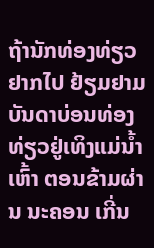ຖ້ານັກທ່ອງທ່ຽວຢາກໄປ ຢ້ຽມຢາມ ບັນດາບ່ອນທ່ອງທ່ຽວຢູ່ເທິງແມ່ນ້ຳ ເຫົ້າ ຕອນຂ້າມຜ່ານ ນະຄອນ ເກີ່ນ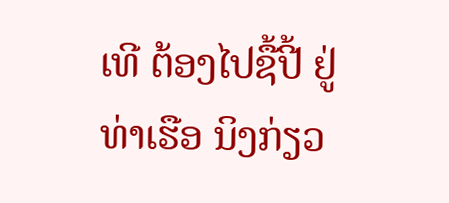ເທີ ຕ້ອງໄປຊື້ປີ້ ຢູ່ທ່າເຮືອ ນິງກ່ຽວ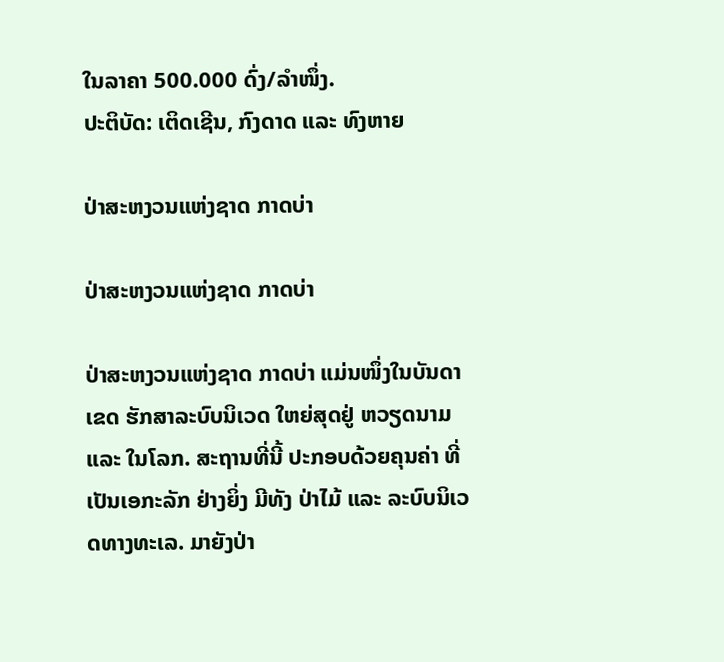ໃນລາຄາ 500.000 ດົ່ງ/ລຳໜຶ່ງ.
ປະຕິບັດ: ເຕິດເຊີນ, ກົງດາດ ແລະ ທົງຫາຍ

ປ່າສະຫງວນແຫ່ງຊາດ ກາດບ່າ

ປ່າສະຫງວນແຫ່ງຊາດ ກາດບ່າ

ປ່າສະຫງວນແຫ່ງຊາດ ກາດບ່າ ແມ່ນໜຶ່ງໃນບັນດາ ເຂດ ຮັກສາລະບົບນິເວດ ໃຫຍ່ສຸດຢູ່ ຫວຽດນາມ ແລະ ໃນໂລກ. ສະຖານທີ່ນີ້ ປະກອບດ້ວຍຄຸນຄ່າ ທີ່ເປັນເອກະລັກ ຢ່າງຍິ່ງ ມີທັງ ປ່າໄມ້ ແລະ ລະບົບນິເວດທາງທະເລ. ມາຍັງປ່າ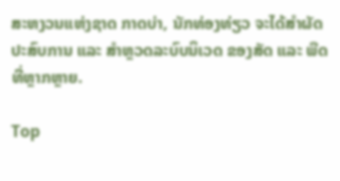ສະຫງວນແຫ່ງຊາດ ກາດບ່າ, ນັກທ່ອງທ່ຽວ ຈະໄດ້ສໍາຜັດ ປະສົບການ ແລະ ສຳຫຼວດລະບົບນິເວດ ຂອງສັດ ແລະ ພືດ ທີ່ຫຼາກຫຼາຍ.

Top